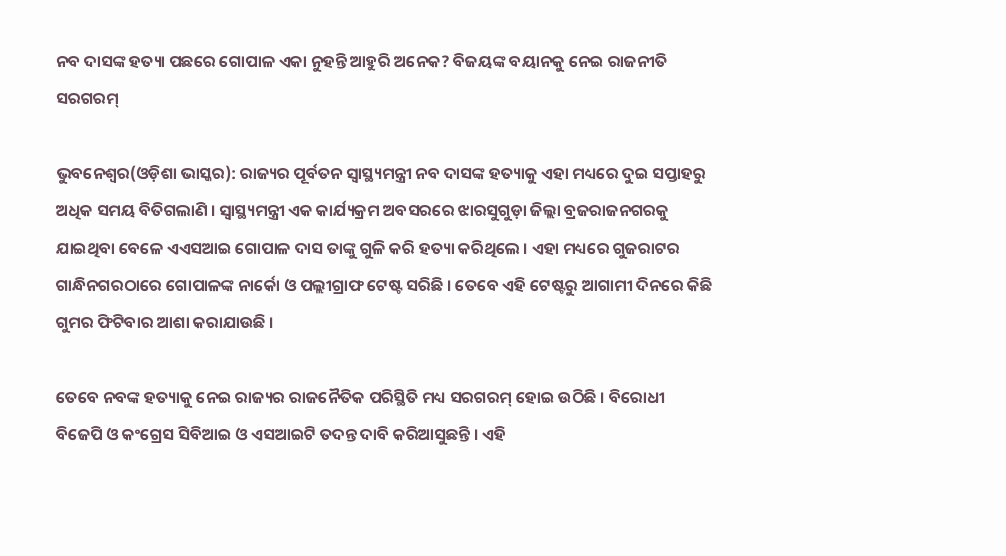ନବ ଦାସଙ୍କ ହତ୍ୟା ପଛରେ ଗୋପାଳ ଏକା ନୁହନ୍ତି ଆହୁରି ଅନେକ? ବିଜୟଙ୍କ ବୟାନକୁ ନେଇ ରାଜନୀତି ସରଗରମ୍

ଭୁବନେଶ୍ୱର(ଓଡ଼ିଶା ଭାସ୍କର): ରାଜ୍ୟର ପୂର୍ବତନ ସ୍ୱାସ୍ଥ୍ୟମନ୍ତ୍ରୀ ନବ ଦାସଙ୍କ ହତ୍ୟାକୁ ଏହା ମଧ୍ୟରେ ଦୁଇ ସପ୍ତାହରୁ ଅଧିକ ସମୟ ବିତିଗଲାଣି । ସ୍ୱାସ୍ଥ୍ୟମନ୍ତ୍ରୀ ଏକ କାର୍ଯ୍ୟକ୍ରମ ଅବସରରେ ଝାରସୁଗୁଡ଼ା ଜିଲ୍ଲା ବ୍ରଜରାଜନଗରକୁ ଯାଇଥିବା ବେଳେ ଏଏସଆଇ ଗୋପାଳ ଦାସ ତାଙ୍କୁ ଗୁଳି କରି ହତ୍ୟା କରିଥିଲେ । ଏହା ମଧ୍ୟରେ ଗୁଜରାଟର ଗାନ୍ଧିନଗରଠାରେ ଗୋପାଳଙ୍କ ନାର୍କୋ ଓ ପଲ୍ଲୀଗ୍ରାଫ ଟେଷ୍ଟ ସରିଛି । ତେବେ ଏହି ଟେଷ୍ଟରୁ ଆଗାମୀ ଦିନରେ କିଛି ଗୁମର ଫିଟିବାର ଆଶା କରାଯାଉଛି ।

ତେବେ ନବଙ୍କ ହତ୍ୟାକୁ ନେଇ ରାଜ୍ୟର ରାଜନୈତିକ ପରିସ୍ଥିତି ମଧ୍ୟ ସରଗରମ୍ ହୋଇ ଉଠିଛି । ବିରୋଧୀ ବିଜେପି ଓ କଂଗ୍ରେସ ସିବିଆଇ ଓ ଏସଆଇଟି ତଦନ୍ତ ଦାବି କରିଆସୁଛନ୍ତି । ଏହି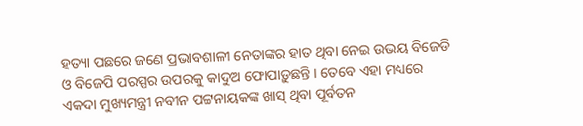ହତ୍ୟା ପଛରେ ଜଣେ ପ୍ରଭାବଶାଳୀ ନେତାଙ୍କର ହାତ ଥିବା ନେଇ ଉଭୟ ବିଜେଡି ଓ ବିଜେପି ପରସ୍ପର ଉପରକୁ କାଦୁଅ ଫୋପାଡ଼ୁଛନ୍ତି । ତେବେ ଏହା ମଧ୍ୟରେ ଏକଦା ମୁଖ୍ୟମନ୍ତ୍ରୀ ନବୀନ ପଟ୍ଟନାୟକଙ୍କ ଖାସ୍ ଥିବା ପୂର୍ବତନ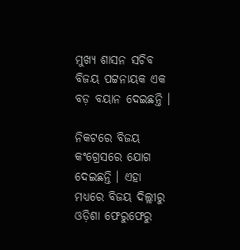ମୁଖ୍ୟ ଶାସନ ସଚିବ ବିଜୟ ପଟ୍ଟନାୟକ ଏକ ବଡ଼ ବୟାନ ଦେଇଛନ୍ତି ।

ନିକଟରେ ବିଜୟ କଂଗ୍ରେସରେ ଯୋଗ ଦେଇଛନ୍ତି । ଏହା ମଧ୍ୟରେ ବିଜୟ ଦିଲ୍ଲୀରୁ ଓଡ଼ିଶା ଫେରୁଫେରୁ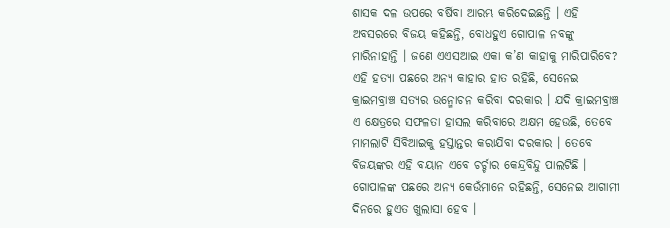ଶାସକ ଦଳ ଉପରେ ବର୍ଷିବା ଆରମ୍ଭ କରିଦେଇଛନ୍ତି । ଏହି ଅବସରରେ ବିଜୟ କହିଛନ୍ତି, ବୋଧହୁଏ ଗୋପାଳ ନବଙ୍କୁ ମାରିନାହାନ୍ତି । ଜଣେ ଏଏସଆଇ ଏକା କ’ଣ କାହାକୁ ମାରିପାରିବେ? ଏହି ହତ୍ୟା ପଛରେ ଅନ୍ୟ କାହାର ହାତ ରହିଛି, ସେନେଇ କ୍ରାଇମବ୍ରାଞ୍ଚ ସତ୍ୟର ଉନ୍ମୋଚନ କରିବା ଦରକାର । ଯଦି କ୍ରାଇମବ୍ରାଞ୍ଚ ଏ କ୍ଷେତ୍ରରେ ସଫଳତା ହାସଲ କରିବାରେ ଅକ୍ଷମ ହେଉଛି, ତେବେ ମାମଲାଟି ସିବିଆଇକୁ ହସ୍ତାନ୍ତର କରାଯିବା ଦରକାର । ତେବେ ବିଜୟଙ୍କର ଏହି ବୟାନ ଏବେ ଚର୍ଚ୍ଚାର କେନ୍ଦ୍ରବିନ୍ଦୁ ପାଲଟିଛି । ଗୋପାଳଙ୍କ ପଛରେ ଅନ୍ୟ କେଉଁମାନେ ରହିଛନ୍ତି, ସେନେଇ ଆଗାମୀ ଦିନରେ ହୁଏତ ଖୁଲାସା ହେବ ।